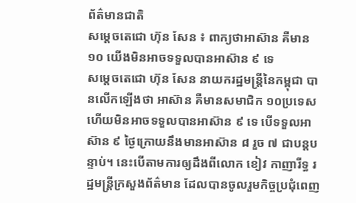ព័ត៌មានជាតិ
សម្ដេចតេជោ ហ៊ុន សែន ៖ ពាក្យថាអាស៊ាន គឺមាន ១០ យើងមិនអាចទទួលបានអាស៊ាន ៩ ទេ
សម្ដេចតេជោ ហ៊ុន សែន នាយករដ្ឋមន្ត្រីនៃកម្ពុជា បានលើកឡើងថា អាស៊ាន គឺមានសមាជិក ១០ប្រទេស ហើយមិនអាចទទួលបានអាស៊ាន ៩ ទេ បើទទួលអាស៊ាន ៩ ថ្ងៃក្រោយនឹងមានអាស៊ាន ៨ រួច ៧ ជាបន្តបន្ទាប់។ នេះបើតាមការឲ្យដឹងពីលោក ខៀវ កាញារីទ្ធ រដ្ឋមន្ត្រីក្រសួងព័ត៌មាន ដែលបានចូលរួមកិច្ចប្រជុំពេញ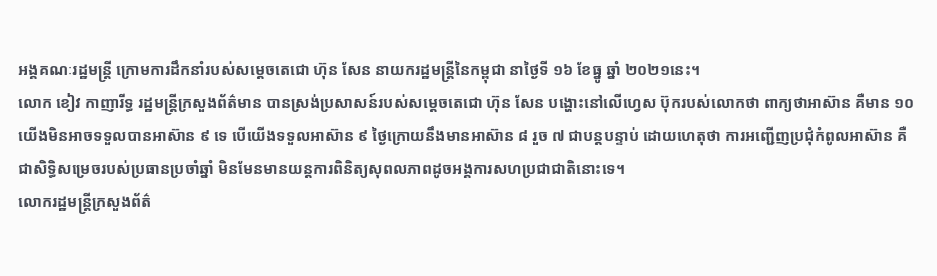អង្គគណៈរដ្ឋមន្ត្រី ក្រោមការដឹកនាំរបស់សម្ដេចតេជោ ហ៊ុន សែន នាយករដ្ឋមន្ត្រីនៃកម្ពុជា នាថ្ងៃទី ១៦ ខែធ្នូ ឆ្នាំ ២០២១នេះ។
លោក ខៀវ កាញារីទ្ធ រដ្ឋមន្ត្រីក្រសួងព័ត៌មាន បានស្រង់ប្រសាសន៍របស់សម្ដេចតេជោ ហ៊ុន សែន បង្ហោះនៅលើហ្វេស ប៊ុករបស់លោកថា ពាក្យថាអាស៊ាន គឺមាន ១០ យើងមិនអាចទទួលបានអាស៊ាន ៩ ទេ បើយើងទទួលអាស៊ាន ៩ ថ្ងៃក្រោយនឹងមានអាស៊ាន ៨ រួច ៧ ជាបន្តបន្ទាប់ ដោយហេតុថា ការអញ្ជើញប្រជុំកំពូលអាស៊ាន គឺជាសិទ្ធិសម្រេចរបស់ប្រធានប្រចាំឆ្នាំ មិនមែនមានយន្តការពិនិត្យសុពលភាពដូចអង្គការសហប្រជាជាតិនោះទេ។
លោករដ្ឋមន្ត្រីក្រសួងព័ត៌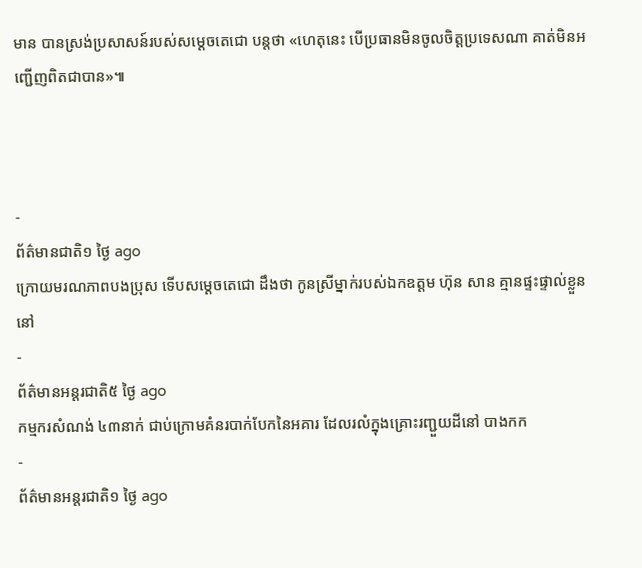មាន បានស្រង់ប្រសាសន៍របស់សម្ដេចតេជោ បន្តថា «ហេតុនេះ បើប្រធានមិនចូលចិត្តប្រទេសណា គាត់មិនអញ្ជើញពិតជាបាន»៕



-
ព័ត៌មានជាតិ១ ថ្ងៃ ago
ក្រោយមរណភាពបងប្រុស ទើបសម្ដេចតេជោ ដឹងថា កូនស្រីម្នាក់របស់ឯកឧត្តម ហ៊ុន សាន គ្មានផ្ទះផ្ទាល់ខ្លួននៅ
-
ព័ត៌មានអន្ដរជាតិ៥ ថ្ងៃ ago
កម្មករសំណង់ ៤៣នាក់ ជាប់ក្រោមគំនរបាក់បែកនៃអគារ ដែលរលំក្នុងគ្រោះរញ្ជួយដីនៅ បាងកក
-
ព័ត៌មានអន្ដរជាតិ១ ថ្ងៃ ago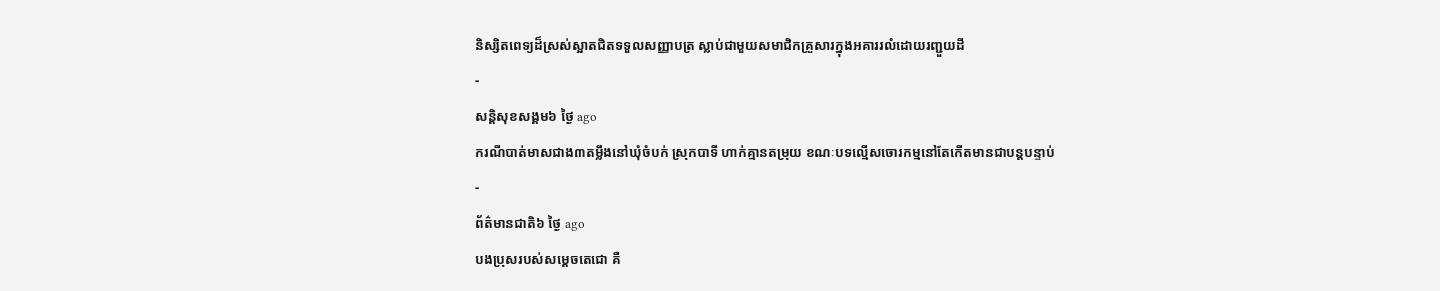និស្សិតពេទ្យដ៏ស្រស់ស្អាតជិតទទួលសញ្ញាបត្រ ស្លាប់ជាមួយសមាជិកគ្រួសារក្នុងអគាររលំដោយរញ្ជួយដី
-
សន្តិសុខសង្គម៦ ថ្ងៃ ago
ករណីបាត់មាសជាង៣តម្លឹងនៅឃុំចំបក់ ស្រុកបាទី ហាក់គ្មានតម្រុយ ខណៈបទល្មើសចោរកម្មនៅតែកើតមានជាបន្តបន្ទាប់
-
ព័ត៌មានជាតិ៦ ថ្ងៃ ago
បងប្រុសរបស់សម្ដេចតេជោ គឺ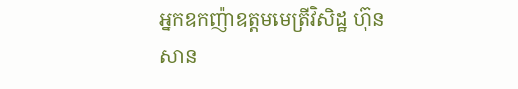អ្នកឧកញ៉ាឧត្តមមេត្រីវិសិដ្ឋ ហ៊ុន សាន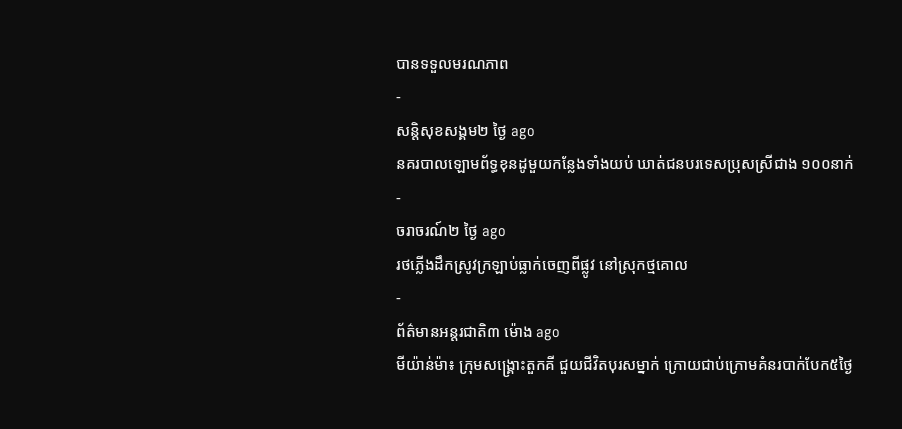បានទទួលមរណភាព
-
សន្តិសុខសង្គម២ ថ្ងៃ ago
នគរបាលឡោមព័ទ្ធខុនដូមួយកន្លែងទាំងយប់ ឃាត់ជនបរទេសប្រុសស្រីជាង ១០០នាក់
-
ចរាចរណ៍២ ថ្ងៃ ago
រថភ្លើងដឹកស្រូវក្រឡាប់ធ្លាក់ចេញពីផ្លូវ នៅស្រុកថ្មគោល
-
ព័ត៌មានអន្ដរជាតិ៣ ម៉ោង ago
មីយ៉ាន់ម៉ា៖ ក្រុមសង្គ្រោះតួកគី ជួយជីវិតបុរសម្នាក់ ក្រោយជាប់ក្រោមគំនរបាក់បែក៥ថ្ងៃ